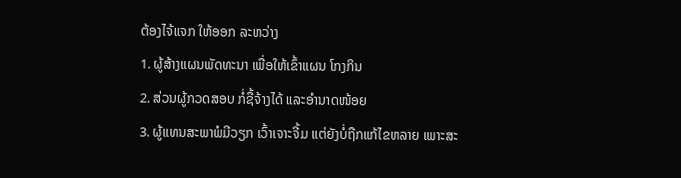ຕ້ອງໄຈ້ແຈກ ໃຫ້ອອກ ລະຫວ່າງ
1. ຜູ້ສ້າງແຜນພັດທະນາ ເພື່ອໃຫ້ເຂົ້າແຜນ ໂກງກິນ
2. ສ່ວນຜູ້ກວດສອບ ກໍ່ຊື້ຈ້າງໄດ້ ແລະອຳນາດໜ້ອຍ
3. ຜູ້ແທນສະພາພໍມີວຽກ ເວົ້າເຈາະຈີ້ມ ແຕ່ຍັງບໍ່ຖືກແກ້ໄຂຫລາຍ ເພາະສະ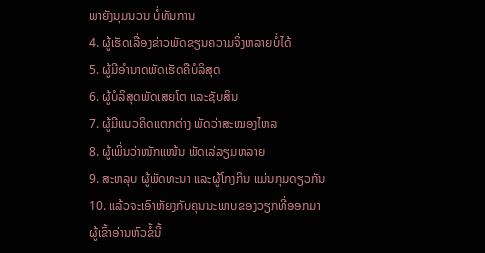ພາຍັງນຸມນວນ ບໍ່ທັນການ
4. ຜູ້ເຮັດເລື່ອງຂ່າວພັດຂຽນຄວາມຈິ່ງຫລາຍບໍ່ໄດ້
5. ຜູ້ມີອຳນາດພັດເຮັດຄືບໍລິສຸດ
6. ຜູ້ບໍລິສຸດພັດເສຍໂຕ ແລະຊັບສິນ
7. ຜູ້ມີແນວຄິດແຕກຕ່າງ ພັດວ່າສະໝອງໄຫລ
8. ຜູ້ເພິ່ນວ່າໜັກແໜ້ນ ພັດເລ່ລຽມຫລາຍ
9. ສະຫລຸບ ຜູ້ພັດທະນາ ແລະຜູ້ໂກງກິນ ແມ່ນກຸມດຽວກັນ
10. ແລ້ວຈະເອົາຫັຍງກັບຄຸນນະພາບຂອງວຽກທີ່ອອກມາ
ຜູ້ເຂົ້າອ່ານຫົວຂໍ້ນີ້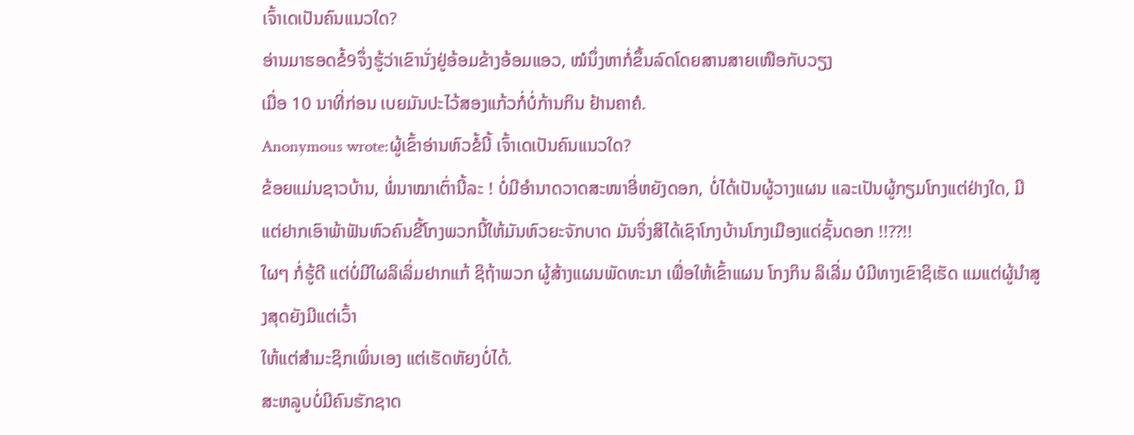ເຈົ້າເດເປັນຄົນແນວໃດ?
ອ່ານມາຮອດຂໍ້9ຈຶ່ງຮູ້ວ່າເຂົານັ່ງຢູ່ອ້ອມຂ້າງອ້ອມແອວ, ໝໍນຶ່ງຫາກໍ່ຂຶ້ນລົດໂດຍສານສາຍເໜືອກັບວຽງ
ເມື່ອ 10 ນາທີ່ກ່ອນ ເບຍມັນປະໄວ້ສອງແກ້ວກໍ່ບໍ່ກ້ານກິນ ຢ້ານຄາຄໍ.
Anonymous wrote:ຜູ້ເຂົ້າອ່ານຫົວຂໍ້ນີ້ ເຈົ້າເດເປັນຄົນແນວໃດ?
ຂ້ອຍແມ່ນຊາວບ້ານ, ພໍ່ນາໝາເຕົ່ານີ້ລະ ! ບໍ່ມີອຳນາດວາດສະໜາອີ່ຫຍັງດອກ, ບໍ່ໄດ້ເປັນຜູ້ວາງແຜນ ແລະເປັນຜູ້ກຽມໂກງແຕ່ຢ່າງໃດ, ມີແຕ່ຢາກເອົາພ້າຟັນຫົວຄົນຂີ້ໂກງພວກນີ້ໃຫ້ມັນຫົວຍະຈັກບາດ ມັນຈິ່ງສິໄດ້ເຊົາໂກງບ້ານໂກງເມືອງແດ່ຊັ້ນດອກ !!??!!
ໃຜໆ ກໍ່ຮູ້ດີ ແຕ່ບໍ່ມີໃຜລິເລິ່ມຢາກແກ້ ຊິຖ້າພວກ ຜູ້ສ້າງແຜນພັດທະນາ ເພື່ອໃຫ້ເຂົ້າແຜນ ໂກງກິນ ລິເລີ່ມ ບໍມີທາງເຂົາຊິເຮັດ ແມແຕ່ຜູ້ນຳສູງສຸດຍັງມີແຕ່ເວົ້າ
ໃຫ້ແຕ່ສຳມະຊິກເພິ່ນເອງ ແຕ່ເຮັດຫັຍງບໍ່ໄດ້.
ສະຫລູບບໍ່ມີຄົນຮັກຊາດ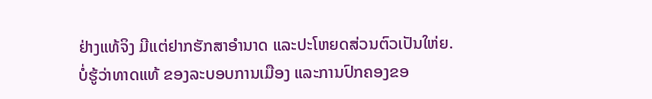ຢ່າງແທ້ຈິງ ມີແຕ່ຢາກຮັກສາອຳນາດ ແລະປະໂຫຍດສ່ວນຕົວເປັນໃຫ່ຍ.
ບໍ່ຮູ້ວ່າທາດແທ້ ຂອງລະບອບການເມືອງ ແລະການປົກຄອງຂອ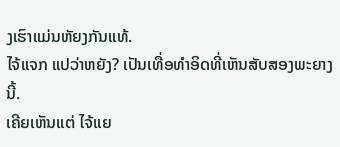ງເຮົາແມ່ນຫັຍງກັນແທ້.
ໄຈ້ແຈກ ແປວ່າຫຍັງ? ເປັນເທື່ອທຳອິດທີ່ເຫັນສັບສອງພະຍາງນີ້.
ເຄີຍເຫັນແຕ່ ໄຈ້ແຍ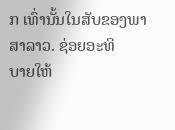ກ ເທົ່ານັ້ນໃນສັບຂອງພາສາລາວ. ຊ່ອຍອະທິ
ບາຍໃຫ້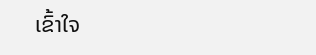ເຂົ້າໃຈ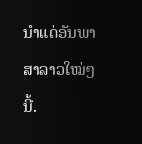ນຳແດ່ອັນພາສາລາວໃໝ່ໆນີ້.